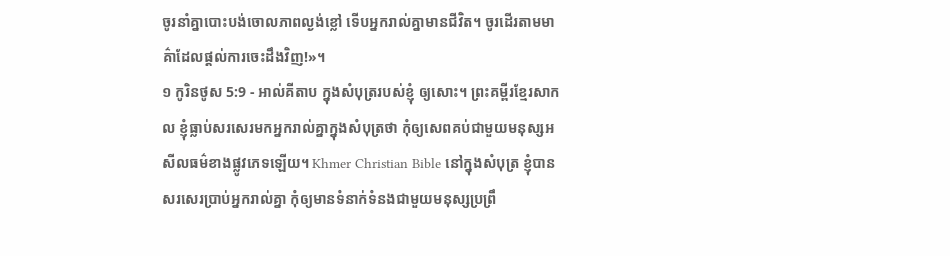ចូរនាំគ្នាបោះបង់ចោលភាពល្ងង់ខ្លៅ ទើបអ្នករាល់គ្នាមានជីវិត។ ចូរដើរតាមមាគ៌ាដែលផ្ដល់ការចេះដឹងវិញ!»។
១ កូរិនថូស 5:9 - អាល់គីតាប ក្នុងសំបុត្ររបស់ខ្ញុំ ឲ្យសោះ។ ព្រះគម្ពីរខ្មែរសាកល ខ្ញុំធ្លាប់សរសេរមកអ្នករាល់គ្នាក្នុងសំបុត្រថា កុំឲ្យសេពគប់ជាមួយមនុស្សអសីលធម៌ខាងផ្លូវភេទឡើយ។ Khmer Christian Bible នៅក្នុងសំបុត្រ ខ្ញុំបានសរសេរប្រាប់អ្នករាល់គ្នា កុំឲ្យមានទំនាក់ទំនងជាមួយមនុស្សប្រព្រឹ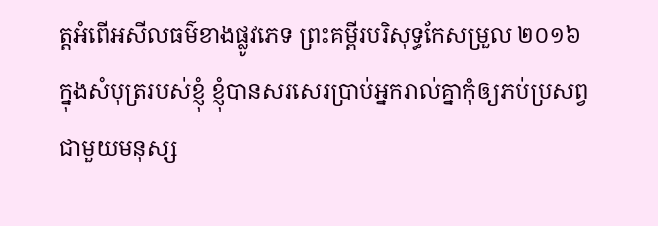ត្តអំពើអសីលធម៌ខាងផ្លូវភេទ ព្រះគម្ពីរបរិសុទ្ធកែសម្រួល ២០១៦ ក្នុងសំបុត្ររបស់ខ្ញុំ ខ្ញុំបានសរសេរប្រាប់អ្នករាល់គ្នាកុំឲ្យភប់ប្រសព្វជាមួយមនុស្ស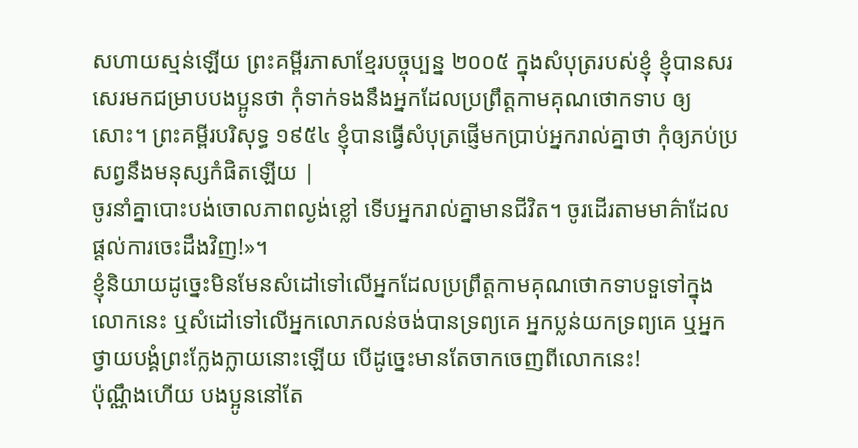សហាយស្មន់ឡើយ ព្រះគម្ពីរភាសាខ្មែរបច្ចុប្បន្ន ២០០៥ ក្នុងសំបុត្ររបស់ខ្ញុំ ខ្ញុំបានសរសេរមកជម្រាបបងប្អូនថា កុំទាក់ទងនឹងអ្នកដែលប្រព្រឹត្តកាមគុណថោកទាប ឲ្យសោះ។ ព្រះគម្ពីរបរិសុទ្ធ ១៩៥៤ ខ្ញុំបានធ្វើសំបុត្រផ្ញើមកប្រាប់អ្នករាល់គ្នាថា កុំឲ្យភប់ប្រសព្វនឹងមនុស្សកំផិតឡើយ |
ចូរនាំគ្នាបោះបង់ចោលភាពល្ងង់ខ្លៅ ទើបអ្នករាល់គ្នាមានជីវិត។ ចូរដើរតាមមាគ៌ាដែលផ្ដល់ការចេះដឹងវិញ!»។
ខ្ញុំនិយាយដូច្នេះមិនមែនសំដៅទៅលើអ្នកដែលប្រព្រឹត្ដកាមគុណថោកទាបទួទៅក្នុងលោកនេះ ឬសំដៅទៅលើអ្នកលោភលន់ចង់បានទ្រព្យគេ អ្នកប្លន់យកទ្រព្យគេ ឬអ្នកថ្វាយបង្គំព្រះក្លែងក្លាយនោះឡើយ បើដូច្នេះមានតែចាកចេញពីលោកនេះ!
ប៉ុណ្ណឹងហើយ បងប្អូននៅតែ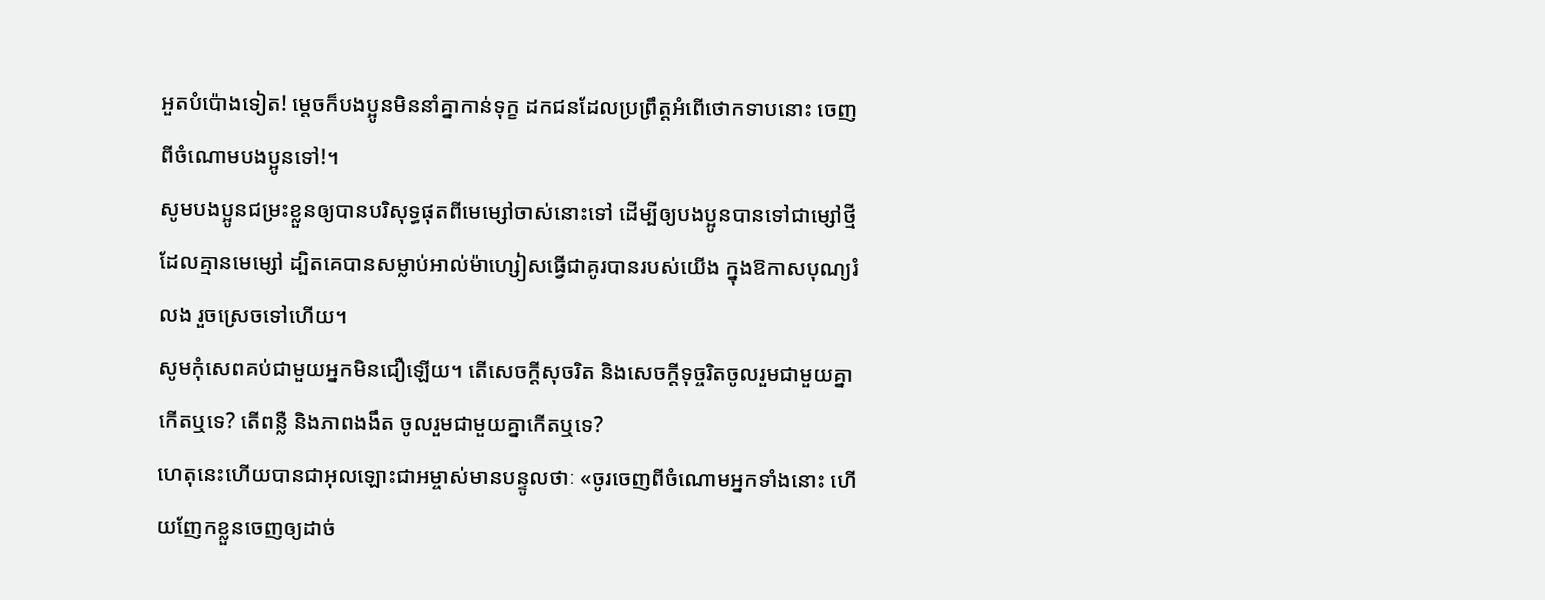អួតបំប៉ោងទៀត! ម្ដេចក៏បងប្អូនមិននាំគ្នាកាន់ទុក្ខ ដកជនដែលប្រព្រឹត្ដអំពើថោកទាបនោះ ចេញពីចំណោមបងប្អូនទៅ!។
សូមបងប្អូនជម្រះខ្លួនឲ្យបានបរិសុទ្ធផុតពីមេម្សៅចាស់នោះទៅ ដើម្បីឲ្យបងប្អូនបានទៅជាម្សៅថ្មី ដែលគ្មានមេម្សៅ ដ្បិតគេបានសម្លាប់អាល់ម៉ាហ្សៀសធ្វើជាគូរបានរបស់យើង ក្នុងឱកាសបុណ្យរំលង រួចស្រេចទៅហើយ។
សូមកុំសេពគប់ជាមួយអ្នកមិនជឿឡើយ។ តើសេចក្ដីសុចរិត និងសេចក្ដីទុច្ចរិតចូលរួមជាមួយគ្នាកើតឬទេ? តើពន្លឺ និងភាពងងឹត ចូលរួមជាមួយគ្នាកើតឬទេ?
ហេតុនេះហើយបានជាអុលឡោះជាអម្ចាស់មានបន្ទូលថាៈ «ចូរចេញពីចំណោមអ្នកទាំងនោះ ហើយញែកខ្លួនចេញឲ្យដាច់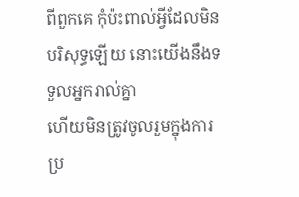ពីពួកគេ កុំប៉ះពាល់អ្វីដែលមិនបរិសុទ្ធឡើយ នោះយើងនឹងទទួលអ្នករាល់គ្នា
ហើយមិនត្រូវចូលរួមក្នុងការប្រ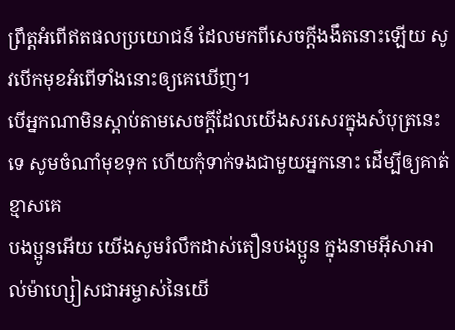ព្រឹត្ដអំពើឥតផលប្រយោជន៍ ដែលមកពីសេចក្ដីងងឹតនោះឡើយ សូវបើកមុខអំពើទាំងនោះឲ្យគេឃើញ។
បើអ្នកណាមិនស្ដាប់តាមសេចក្ដីដែលយើងសរសេរក្នុងសំបុត្រនេះទេ សូមចំណាំមុខទុក ហើយកុំទាក់ទងជាមួយអ្នកនោះ ដើម្បីឲ្យគាត់ខ្មាសគេ
បងប្អូនអើយ យើងសូមរំលឹកដាស់តឿនបងប្អូន ក្នុងនាមអ៊ីសាអាល់ម៉ាហ្សៀសជាអម្ចាស់នៃយើ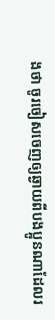ងថា ចូរចៀសចេញឲ្យឆ្ងាយពីបងប្អូនណាដែលរ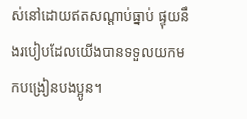ស់នៅដោយឥតសណ្ដាប់ធ្នាប់ ផ្ទុយនឹងរបៀបដែលយើងបានទទួលយកមកបង្រៀនបងប្អូន។